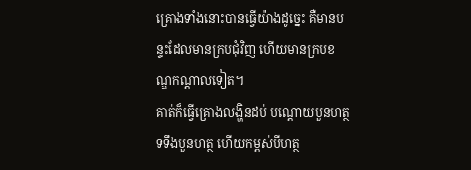គ្រោងទាំងនោះបានធ្វើយ៉ាងដូច្នេះ គឺមានបន្ទះដែលមានក្របជុំវិញ ហើយមានក្របខណ្ឌកណ្ដាលទៀត។
គាត់ក៏ធ្វើគ្រោងលង្ហិនដប់ បណ្តោយបួនហត្ថ ទទឹងបួនហត្ថ ហើយកម្ពស់បីហត្ថ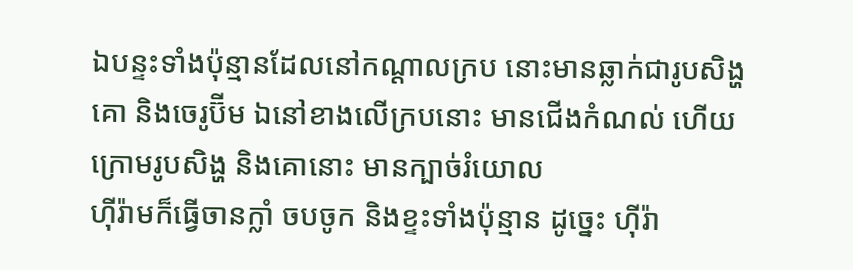ឯបន្ទះទាំងប៉ុន្មានដែលនៅកណ្ដាលក្រប នោះមានឆ្លាក់ជារូបសិង្ហ គោ និងចេរូប៊ីម ឯនៅខាងលើក្របនោះ មានជើងកំណល់ ហើយក្រោមរូបសិង្ហ និងគោនោះ មានក្បាច់រំយោល
ហ៊ីរ៉ាមក៏ធ្វើចានក្លាំ ចបចូក និងខ្ទះទាំងប៉ុន្មាន ដូច្នេះ ហ៊ីរ៉ា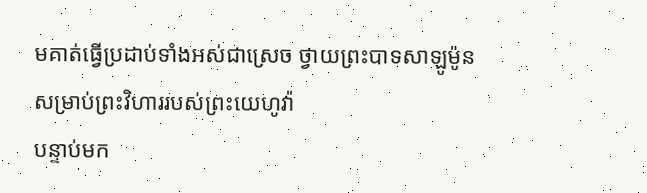មគាត់ធ្វើប្រដាប់ទាំងអស់ជាស្រេច ថ្វាយព្រះបាទសាឡូម៉ូន សម្រាប់ព្រះវិហាររបស់ព្រះយេហូវ៉ា
បន្ទាប់មក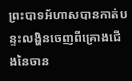ព្រះបាទអ័ហាសបានកាត់បន្ទះលង្ហិនចេញពីគ្រោងជើងនៃចាន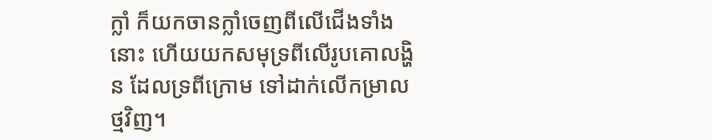ក្លាំ ក៏យកចានក្លាំចេញពីលើជើងទាំងនោះ ហើយយកសមុទ្រពីលើរូបគោលង្ហិន ដែលទ្រពីក្រោម ទៅដាក់លើកម្រាលថ្មវិញ។